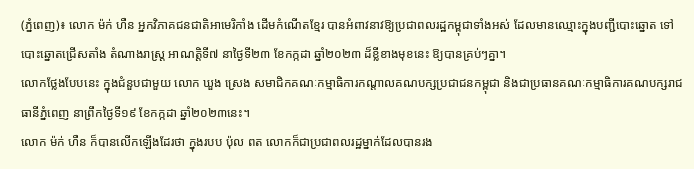(ភ្នំពេញ)៖ លោក ម៉ក់ ហឺន អ្នកវិភាគជនជាតិអាមេរិកាំង ដើមកំណើតខ្មែរ បានអំពាវនាវឱ្យប្រជាពលរដ្ឋកម្ពុជាទាំងអស់ ដែលមានឈ្មោះក្នុងបញ្ជីបោះឆ្នោត ទៅបោះឆ្នោតជ្រើសតាំង តំណាងរាស្ត្រ អាណត្តិទី៧ នាថ្ងៃទី២៣ ខែកក្កដា ឆ្នាំ២០២៣ ដ៏ខ្លីខាងមុខនេះ ឱ្យបានគ្រប់ៗគ្នា។
លោកថ្លែងបែបនេះ ក្នុងជំនួបជាមួយ លោក ឃួង ស្រេង សមាជិកគណៈកម្មាធិការកណ្តាលគណបក្សប្រជាជនកម្ពុជា និងជាប្រធានគណៈកម្មាធិការគណបក្សរាជធានីភ្នំពេញ នាព្រឹកថ្ងៃទី១៩ ខែកក្កដា ឆ្នាំ២០២៣នេះ។
លោក ម៉ក់ ហឺន ក៏បានលើកឡើងដែរថា ក្នុងរបប ប៉ុល ពត លោកក៏ជាប្រជាពលរដ្ឋម្នាក់ដែលបានរង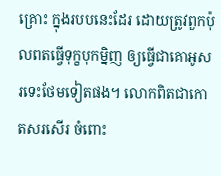គ្រោះ ក្នុងរបបនេះដែរ ដោយត្រូវពួកប៉ុលពតធ្វើទុក្ខបុកម្និញ ឲ្យធ្វើជាគោអូសរទេះថែមទៀតផង។ លោកពិតជាកោតសរសើរ ចំពោះ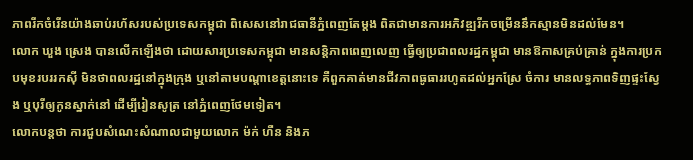ភាពរីកចំរើនយ៉ាងឆាប់រហ័សរបស់ប្រទេសកម្ពុជា ពិសេសនៅរាជធានីភ្នំពេញតែម្តង ពិតជាមានការអភិវឌ្ឍរីកចម្រើននឹកស្មានមិនដល់មែន។
លោក ឃួង ស្រេង បានលើកឡើងថា ដោយសារប្រទេសកម្ពុជា មានសន្តិភាពពេញលេញ ធ្វើឲ្យប្រជាពលរដ្ឋកម្ពុជា មានឱកាសគ្រប់គ្រាន់ ក្នុងការប្រកបមុខរបររកស៊ី មិនថាពលរដ្ឋនៅក្នុងក្រុង ឬនៅតាមបណ្តាខេត្តនោះទេ គឺពួកគាត់មានជីវភាពធូធាររហូតដល់អ្នកស្រែ ចំការ មានលទ្ធភាពទិញផ្ទះស្វែង ឬបុរីឲ្យកូនស្នាក់នៅ ដើម្បីរៀនសូត្រ នៅភ្នំពេញថែមទៀត។
លោកបន្តថា ការជួបសំណេះសំណាលជាមួយលោក ម៉ក់ ហឺន និងភ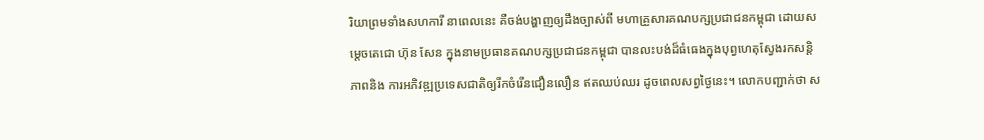រិយាព្រមទាំងសហការី នាពេលនេះ គឺចង់បង្ហាញឲ្យដឹងច្បាស់ពី មហាគ្រួសារគណបក្សប្រជាជនកម្ពុជា ដោយសម្តេចតេជោ ហ៊ុន សែន ក្នុងនាមប្រធានគណបក្សប្រជាជនកម្ពុជា បានលះបង់ដ៏ធំធេងក្នុងបុព្វហេតុស្វែងរកសន្តិភាពនិង ការអភិវឌ្ឍប្រទេសជាតិឲ្យរីកចំរើនជឿនលឿន ឥតឈប់ឈរ ដូចពេលសព្វថ្ងៃនេះ។ លោកបញ្ជាក់ថា ស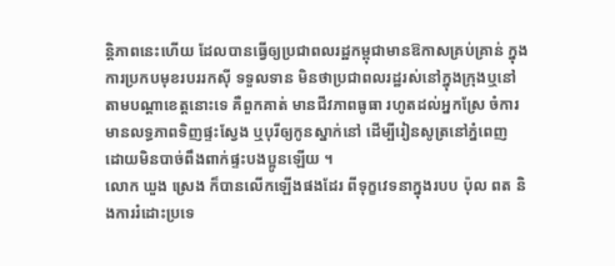ន្តិភាពនេះហើយ ដែលបានធ្វើឲ្យប្រជាពលរដ្ឋកម្ពុជាមានឱកាសគ្រប់គ្រាន់ ក្នុងការប្រកបមុខរបររកស៊ី ទទួលទាន មិនថាប្រជាពលរដ្ឋរស់នៅក្នុងក្រុងឬនៅតាមបណ្តាខេត្តនោះទេ គឺពួកគាត់ មានជីវភាពធូធា រហូតដល់អ្នកស្រែ ចំការ មានលទ្ធភាពទិញផ្ទះស្វែង ឬបុរីឲ្យកូនស្នាក់នៅ ដើម្បីរៀនសូត្រនៅភ្នំពេញ ដោយមិនបាច់ពឹងពាក់ផ្ទះបងប្អូនឡើយ ។
លោក ឃួង ស្រេង ក៏បានលើកឡើងផងដែរ ពីទុក្ខវេទនាក្នុងរបប ប៉ុល ពត និងការរំដោះប្រទេ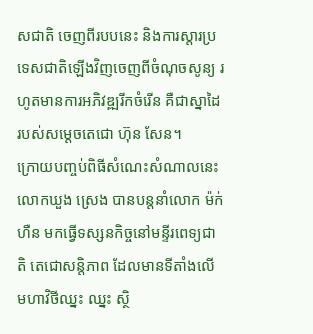សជាតិ ចេញពីរបបនេះ និងការស្តារប្រទេសជាតិឡើងវិញចេញពីចំណុចសូន្យ រហូតមានការអភិវឌ្ឍរីកចំរើន គឺជាស្នាដៃរបស់សម្តេចតេជោ ហ៊ុន សែន។
ក្រោយបញ្ចប់ពិធីសំណេះសំណាលនេះ លោកឃួង ស្រេង បានបន្តនាំលោក ម៉ក់ ហឺន មកធ្វើទស្សនកិច្ចនៅមន្ទីរពេទ្យជាតិ តេជោសន្ដិភាព ដែលមានទីតាំងលើមហាវិថីឈ្នះ ឈ្នះ ស្ថិ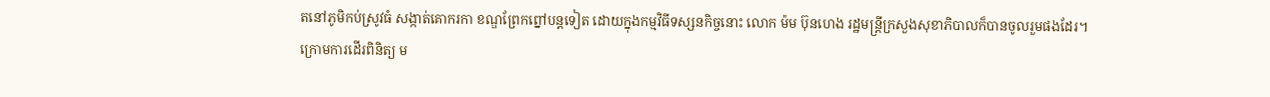តនៅភូមិកប់ស្រូវធំ សង្កាត់គោករកា ខណ្ឌព្រែកព្នៅបន្តទៀត ដោយក្នុងកម្មវិធីទស្សនកិច្ចនោះ លោក ម៉ម ប៊ុនហេង រដ្ឋមន្ត្រីក្រសួងសុខាភិបាលក៏បានចូលរួមផងដែរ។
ក្រោមការដើរពិនិត្យ ម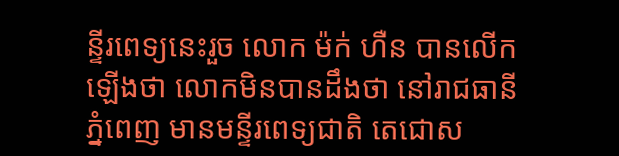ន្ទីរពេទ្យនេះរួច លោក ម៉ក់ ហឺន បានលើកឡើងថា លោកមិនបានដឹងថា នៅរាជធានីភ្នំពេញ មានមន្ទីរពេទ្យជាតិ តេជោស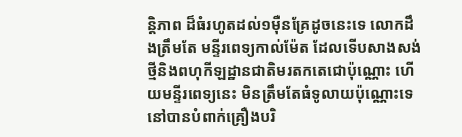ន្ដិភាព ដ៏ធំរហូតដល់១ម៉ឺនគ្រែដូចនេះទេ លោកដឹងត្រឹមតែ មន្ទីរពេទ្យកាល់ម៉ែត ដែលទើបសាងសង់ថ្មីនិងពហុកីឡដ្ឋានជាតិមរតកតេជោប៉ុណ្ណោះ ហើយមន្ទីរពេទ្យនេះ មិនត្រឹមតែធំទូលាយប៉ុណ្ណោះទេ នៅបានបំពាក់គ្រឿងបរិ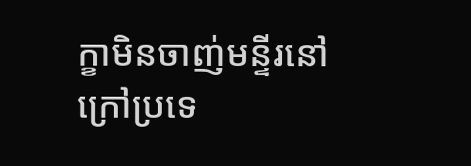ក្ខាមិនចាញ់មន្ទីរនៅក្រៅប្រទេ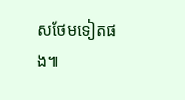សថែមទៀតផង៕